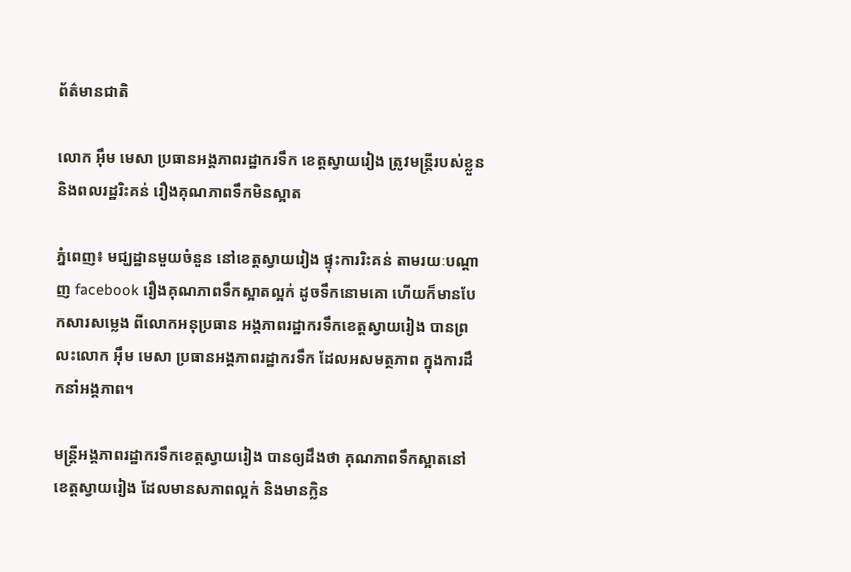ព័ត៌មានជាតិ

លោក អ៊ឹម មេសា ប្រធានអង្គភាពរដ្ឋាករទឹក ខេត្តស្វាយរៀង ត្រូវមន្ត្រីរបស់ខ្លួន និងពលរដ្ឋរិះគន់ រឿងគុណភាពទឹកមិនស្អាត

ភ្នំពេញ៖ មជ្ឃដ្ឋានមួយចំនួន នៅខេត្តស្វាយរៀង ផ្ទុះការរិះគន់ តាមរយៈបណ្តាញ facebook រឿងគុណភាពទឹកស្អាតល្អក់ ដូចទឹកនោមគោ ហើយក៏មានបែកសារសម្លេង ពីលោកអនុប្រធាន អង្គភាពរដ្ឋាករទឹកខេត្តស្វាយរៀង បានព្រលះលោក អ៊ឹម មេសា ប្រធានអង្គភាពរដ្ឋាករទឹក ដែលអសមត្ថភាព ក្នុងការដឹកនាំអង្គភាព។

មន្រ្តីអង្គភាពរដ្ឋាករទឹកខេត្តស្វាយរៀង បានឲ្យដឹងថា គុណភាពទឹកស្អាតនៅ ខេត្តស្វាយរៀង ដែលមានសភាពល្អក់ និងមានក្លិន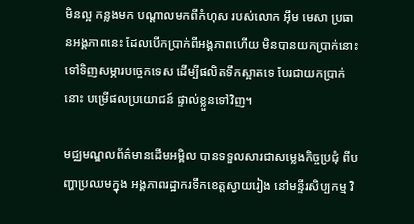មិនល្អ កន្លងមក បណ្តាលមកពីកំហុស របស់លោក អ៊ឹម មេសា ប្រធានអង្គភាពនេះ ដែលបើកប្រាក់ពីអង្គភាពហើយ មិនបានយកប្រាក់នោះ ទៅទិញសម្ភារបច្ចេកទេស ដើម្បីផលិតទឹកស្អាតទេ បែរជាយកប្រាក់នោះ បម្រើផលប្រយោជន៍ ផ្ទាល់ខ្លួនទៅវិញ។

មជ្ឈមណ្ឌលព័ត៌មានដើមអម្ពិល បានទទួលសារជាសម្លេងកិច្ចប្រជុំ ពីបញ្ហាប្រឈមក្នុង អង្គភាពរដ្ឋាករទឹកខេត្តស្វាយរៀង នៅមន្ទីរសិប្បកម្ម វិ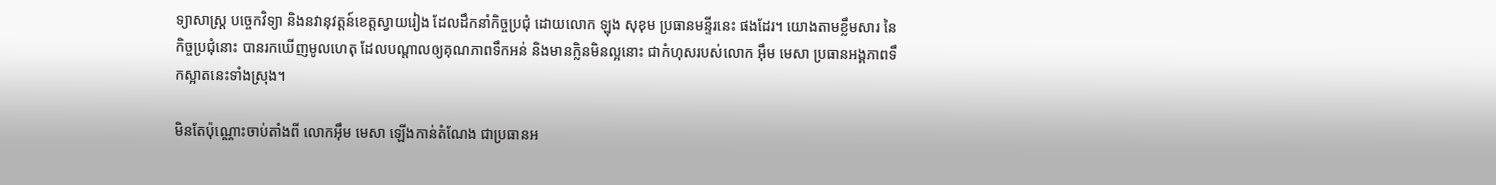ទ្យាសាស្រ្ត បច្ចេកវិទ្យា និងនវានុវត្តន៍ខេត្តស្វាយរៀង ដែលដឹកនាំកិច្ចប្រជុំ ដោយលោក ឡុង សុខុម ប្រធានមន្ទីរនេះ ផងដែរ។ យោងតាមខ្លឹមសារ នៃកិច្ចប្រជុំនោះ បានរកឃើញមូលហេតុ ដែលបណ្តាលឲ្យគុណភាពទឹកអន់ និងមានក្លិនមិនល្អនោះ ជាកំហុសរបស់លោក អ៊ឹម មេសា ប្រធានអង្គភាពទឹកស្អាតនេះទាំងស្រុង។

មិនតែប៉ុណ្ណោះចាប់តាំងពី លោកអ៊ឹម មេសា ឡើងកាន់តំណែង ជាប្រធានអ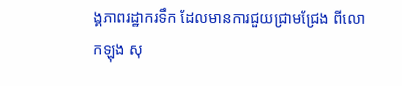ង្គភាពរដ្ឋាករទឹក ដែលមានការជួយជ្រាមជ្រែង ពីលោកឡុង សុ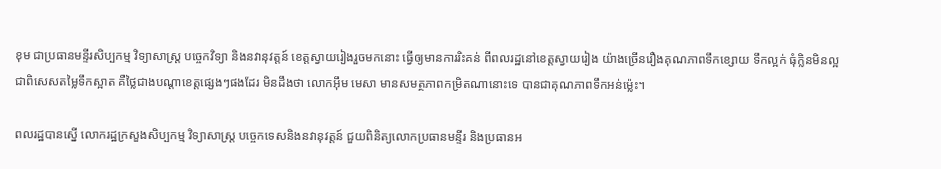ខុម ជាប្រធានមន្ទីរសិប្បកម្ម វិទ្យាសាស្រ្ត បច្ចេកវិទ្យា និងនវានុវត្តន៍ ខេត្តស្វាយរៀងរួចមកនោះ ធ្វើឲ្យមានការរិះគន់ ពីពលរដ្ឋនៅខេត្តស្វាយរៀង យ៉ាងច្រើនរឿងគុណភាពទឹកខ្សោយ ទឹកល្អក់ ធុំក្លិនមិនល្អ ជាពិសេសតម្លៃទឹកស្អាត គឺថ្លៃជាងបណ្តាខេត្តផ្សេងៗផងដែរ មិនដឹងថា លោកអ៊ឹម មេសា មានសមត្ថភាពកម្រិតណានោះទេ បានជាគុណភាពទឹកអន់ម្ល៉េះ។

ពលរដ្ឋបានស្នើ លោករដ្ឋក្រសួងសិប្បកម្ម វិទ្យាសាស្ត្រ បច្ចេកទេសនិងនវានុវត្តន៍ ជួយពិនិត្យលោកប្រធានមន្ទីរ និងប្រធានអ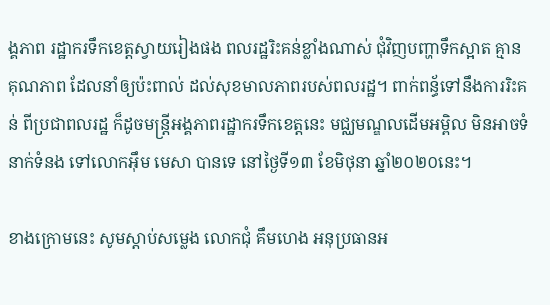ង្គភាព រដ្ឋាករទឹកខេត្តស្វាយរៀងផង ពលរដ្ឋរិះគន់ខ្លាំងណាស់ ជុំវិញបញ្ហាទឹកស្អាត គ្មានគុណភាព ដែលនាំឲ្យប៉ះពាល់ ដល់សុខមាលភាពរបស់ពលរដ្ឋ។ ពាក់ពន្ធ័ទៅនឹងការរិះគន់ ពីប្រជាពលរដ្ឋ ក៏ដូចមន្ត្រីអង្គភាពរដ្ឋាករទឹកខេត្តនេះ មជ្ឈមណ្ឌលដើមអម្ពិល មិនអាចទំនាក់ទំនង ទៅលោកអ៊ឹម មេសា បានទេ នៅថ្ងៃទី១៣ ខែមិថុនា ឆ្នាំ២០២០នេះ។

ខាងក្រោមនេះ សូមស្តាប់សម្លេង លោកជុំ គឹមហេង អនុប្រធានអ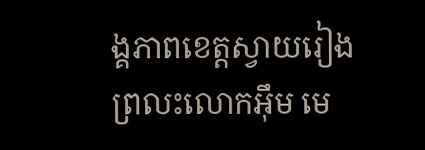ង្គភាពខេត្តស្វាយរៀង ព្រលះលោកអ៊ឹម មេ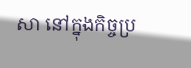សា នៅក្នុងកិច្ចប្រ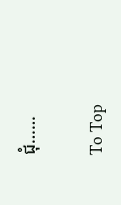ជុំ……

To Top